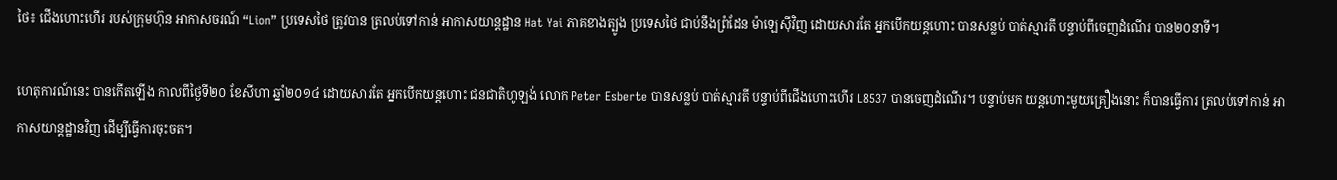ថៃ៖ ជើងហោះហើរ របស់ក្រុមហ៊ុន អាកាសចរណ៍ “Lion” ប្រទេសថៃ ត្រូវបាន ត្រលប់ទៅកាន់ អាកាសយាន្តដ្ឋាន Hat Yai ភាគខាងត្បូង ប្រទេសថៃ ជាប់នឹងព្រំដែន ម៉ាឡេស៊ីវិញ ដោយសារតែ អ្នកបើកយន្តហោះ បានសន្លប់ បាត់ស្មារតី បន្ទាប់ពីចេញដំណើរ បាន២០នាទី។

ហេតុការណ៍នេះ បានកើតឡើង កាលពីថ្ងៃទី២០ ខែសីហា ឆ្នាំ២០១៤ ដោយសារតែ អ្នកបើកយន្តហោះ ជនជាតិហូឡង់ លោក Peter Esberte បានសន្លប់ បាត់ស្មារតី បន្ទាប់ពីជើងហោះហើរ L8537 បានចេញដំណើរ។ បន្ទាប់មក យន្តហោះមួយគ្រឿងនោះ ក៏បានធ្វើការ ត្រលប់ទៅកាន់ អាកាសយាន្តដ្ឋានវិញ ដើម្បីធ្វើការចុះចត។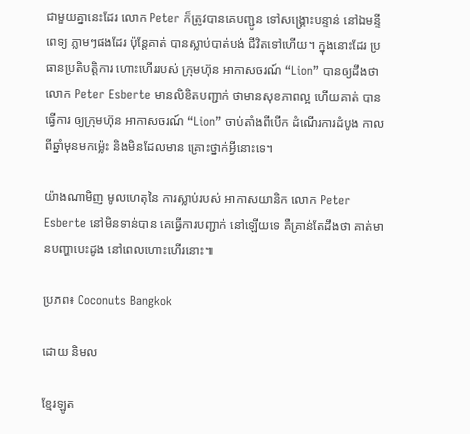ជាមួយគ្នានេះដែរ លោក Peter ក៏ត្រូវបានគេបញ្ជូន ទៅសង្គ្រោះបន្ទាន់ នៅឯមន្ទីពេទ្យ ភ្លាមៗផងដែរ ប៉ុន្តែគាត់ បានស្លាប់បាត់បង់ ជីវិតទៅហើយ។ ក្នុងនោះដែរ ប្រធានប្រតិបត្តិការ ហោះហើររបស់ ក្រុមហ៊ុន អាកាសចរណ៍ “Lion” បានឲ្យដឹងថា លោក Peter Esberte មានលិខិតបញ្ជាក់ ថាមានសុខភាពល្អ ហើយគាត់ បានធ្វើការ ឲ្យក្រុមហ៊ុន អាកាសចរណ៍ “Lion” ចាប់តាំងពីបើក ដំណើរការដំបូង កាលពីឆ្នាំមុនមកម្ល៉េះ និងមិនដែលមាន គ្រោះថ្នាក់អ្វីនោះទេ។

យ៉ាងណាមិញ មូលហេតុនៃ ការស្លាប់របស់ អាកាសយានិក លោក Peter Esberte នៅមិនទាន់បាន គេធ្វើការបញ្ជាក់ នៅឡើយទេ គឺគ្រាន់តែដឹងថា គាត់មានបញ្ហាបេះដូង នៅពេលហោះហើរនោះ៕

ប្រភព៖ Coconuts Bangkok

ដោយ និមល

ខ្មែរឡូត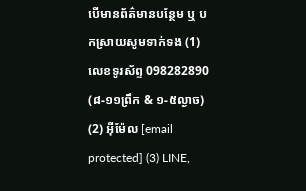បើមានព័ត៌មានបន្ថែម ឬ បកស្រាយសូមទាក់ទង (1) លេខទូរស័ព្ទ 098282890 (៨-១១ព្រឹក & ១-៥ល្ងាច) (2) អ៊ីម៉ែល [email protected] (3) LINE,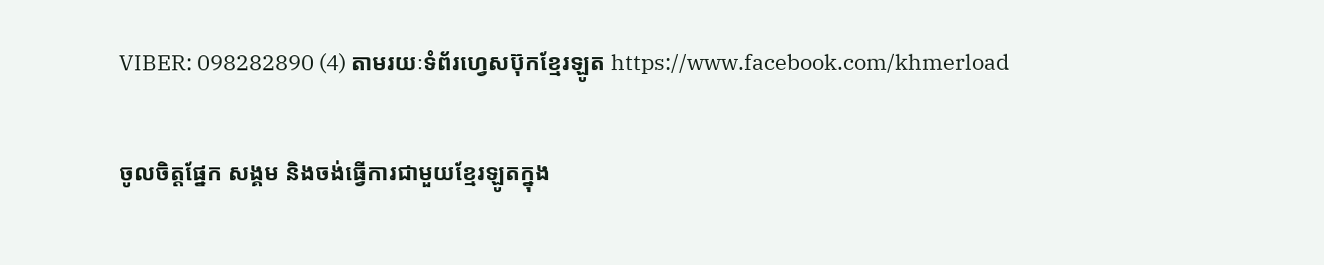VIBER: 098282890 (4) តាមរយៈទំព័រហ្វេសប៊ុកខ្មែរឡូត https://www.facebook.com/khmerload

ចូលចិត្តផ្នែក សង្គម និងចង់ធ្វើការជាមួយខ្មែរឡូតក្នុង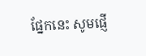ផ្នែកនេះ សូមផ្ញើ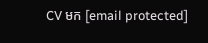CV មក [email protected]